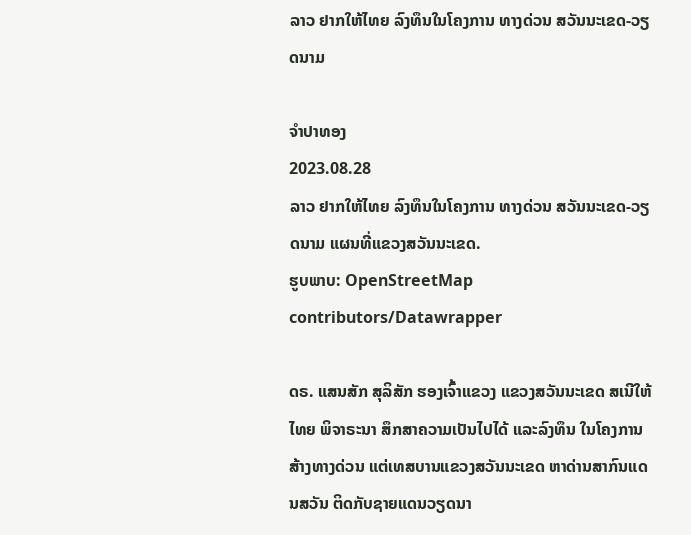ລາວ ຢາກໃຫ້ໄທຍ ລົງທຶນໃນໂຄງການ ທາງດ່ວນ ສວັນນະເຂດ-ວຽດນາມ

ຈຳປາທອງ
2023.08.28
ລາວ ຢາກໃຫ້ໄທຍ ລົງທຶນໃນໂຄງການ ທາງດ່ວນ ສວັນນະເຂດ-ວຽດນາມ ແຜນທີ່ແຂວງສວັນນະເຂດ.
ຮູບພາບ: OpenStreetMap contributors/Datawrapper

ດຣ. ແສນສັກ ສຸລິສັກ ຮອງເຈົ້າແຂວງ ແຂວງສວັນນະເຂດ ສເນີໃຫ້ໄທຍ ພິຈາຣະນາ ສຶກສາຄວາມເປັນໄປໄດ້ ແລະລົງທຶນ ໃນໂຄງການສ້າງທາງດ່ວນ ແຕ່ເທສບານແຂວງສວັນນະເຂດ ຫາດ່ານສາກົນແດນສວັນ ຕິດກັບຊາຍແດນວຽດນາ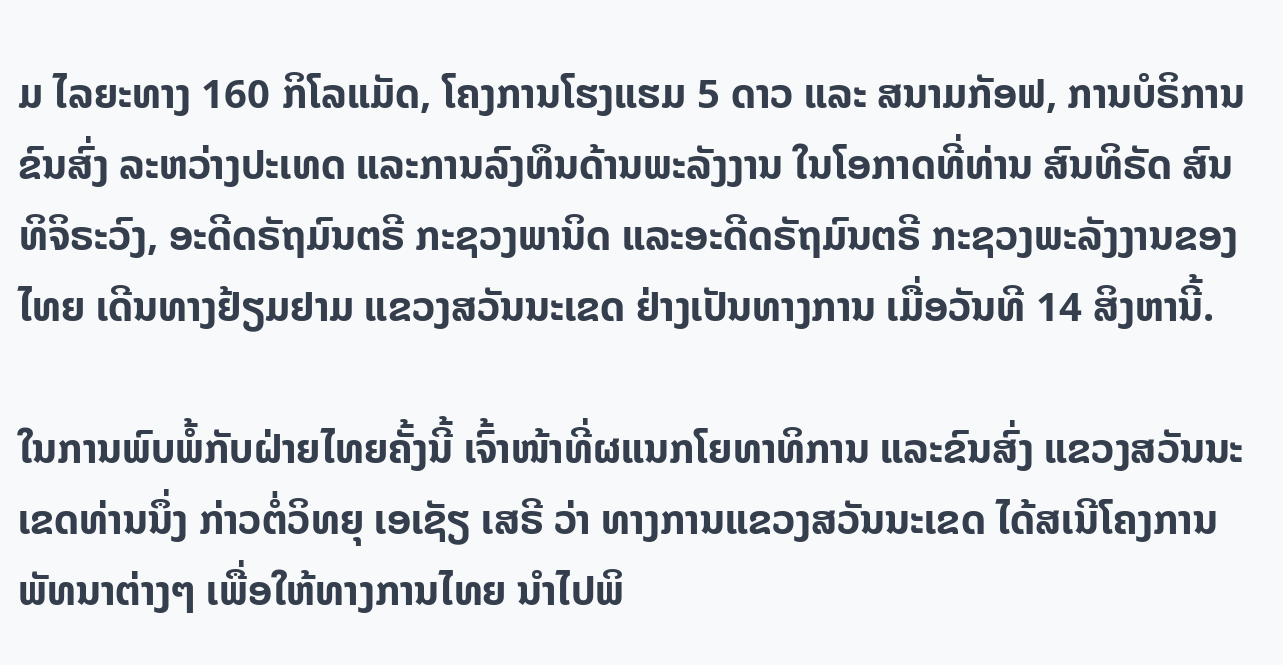ມ ໄລຍະທາງ 160 ກິໂລແມັດ, ໂຄງການໂຮງແຮມ 5 ດາວ ແລະ ສນາມກັອຟ, ການບໍຣິການຂົນສົ່ງ ລະຫວ່າງປະເທດ ແລະການລົງທຶນດ້ານພະລັງງານ ໃນໂອກາດທີ່ທ່ານ ສົນທິຣັດ ສົນທິຈິຣະວົງ, ອະດີດຣັຖມົນຕຣີ ກະຊວງພານິດ ແລະອະດີດຣັຖມົນຕຣີ ກະຊວງພະລັງງານຂອງໄທຍ ເດີນທາງຢ້ຽມຢາມ ແຂວງສວັນນະເຂດ ຢ່າງເປັນທາງການ ເມື່ອວັນທີ 14 ສິງຫານີ້.

ໃນການພົບພໍ້ກັບຝ່າຍໄທຍຄັ້ງນີ້ ເຈົ້າໜ້າທີ່ຜແນກໂຍທາທິການ ແລະຂົນສົ່ງ ແຂວງສວັນນະເຂດທ່ານນຶ່ງ ກ່າວຕໍ່ວິທຍຸ ເອເຊັຽ ເສຣີ ວ່າ ທາງການແຂວງສວັນນະເຂດ ໄດ້ສເນີໂຄງການພັທນາຕ່າງໆ ເພື່ອໃຫ້ທາງການໄທຍ ນໍາໄປພິ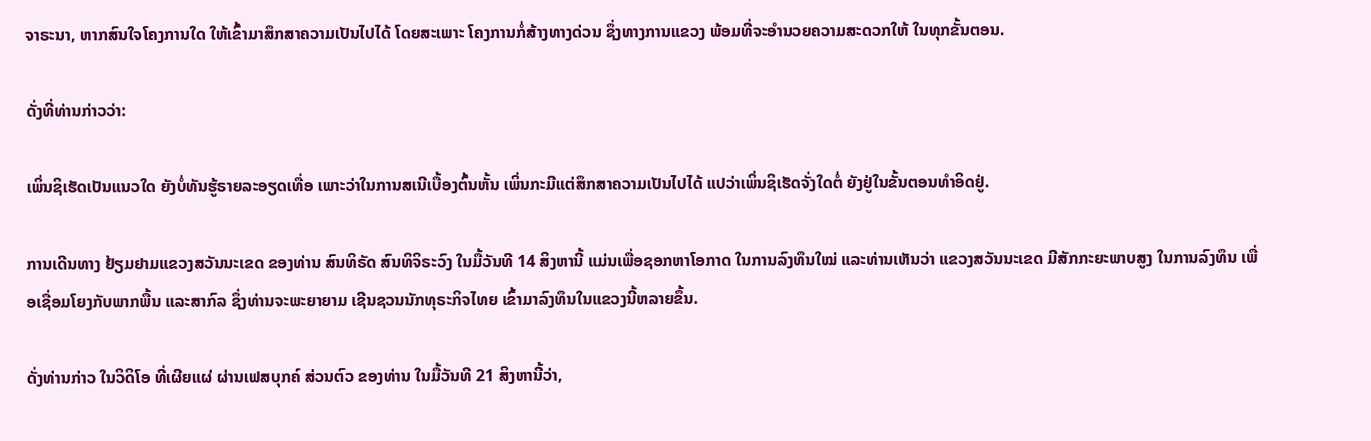ຈາຣະນາ, ຫາກສົນໃຈໂຄງການໃດ ໃຫ້ເຂົ້າມາສຶກສາຄວາມເປັນໄປໄດ້ ໂດຍສະເພາະ ໂຄງການກໍ່ສ້າງທາງດ່ວນ ຊຶ່ງທາງການແຂວງ ພ້ອມທີ່ຈະອໍານວຍຄວາມສະດວກໃຫ້ ໃນທຸກຂັ້ນຕອນ.

ດັ່ງທີ່ທ່ານກ່າວວ່າ:

ເພິ່ນຊິເຮັດເປັນແນວໃດ ຍັງບໍ່ທັນຮູ້ຣາຍລະອຽດເທື່ອ ເພາະວ່າໃນການສເນີເບື້ອງຕົ້ນຫັ້ນ ເພິ່ນກະມີແຕ່ສຶກສາຄວາມເປັນໄປໄດ້ ແປວ່າເພິ່ນຊິເຮັດຈັ່ງໃດຕໍ່ ຍັງຢູ່ໃນຂັ້ນຕອນທໍາອິດຢູ່.

ການເດີນທາງ ຢ້ຽມຢາມແຂວງສວັນນະເຂດ ຂອງທ່ານ ສົນທິຣັດ ສົນທິຈິຣະວົງ ໃນມື້ວັນທີ 14 ສິງຫານີ້ ແມ່ນເພື່ອຊອກຫາໂອກາດ ໃນການລົງທຶນໃໝ່ ແລະທ່ານເຫັນວ່າ ແຂວງສວັນນະເຂດ ມີສັກກະຍະພາບສູງ ໃນການລົງທຶນ ເພື່ອເຊື່ອມໂຍງກັບພາກພື້ນ ແລະສາກົລ ຊຶ່ງທ່ານຈະພະຍາຍາມ ເຊີນຊວນນັກທຸຣະກິຈໄທຍ ເຂົ້າມາລົງທຶນໃນແຂວງນີ້ຫລາຍຂຶ້ນ.

ດັ່ງທ່ານກ່າວ ໃນວິດິໂອ ທີ່ເຜີຍແຜ່ ຜ່ານເຟສບຸກຄ໌ ສ່ວນຕົວ ຂອງທ່ານ ໃນມື້ວັນທີ 21 ສິງຫານີ້ວ່າ,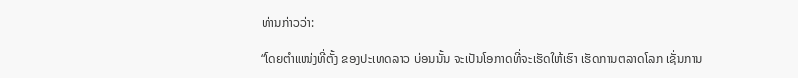ທ່ານກ່າວວ່າ:

“ໂດຍຕໍາແໜ່ງທີ່ຕັ້ງ ຂອງປະເທດລາວ ບ່ອນນັ້ນ ຈະເປັນໂອກາດທີ່ຈະເຮັດໃຫ້ເຮົາ ເຮັດການຕລາດໂລກ ເຊັ່ນການ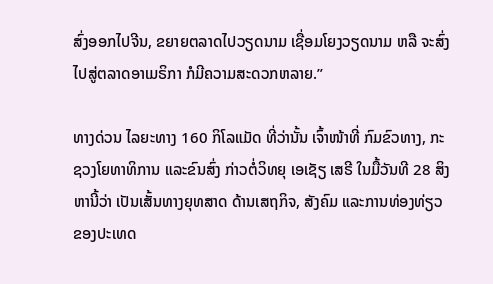ສົ່ງອອກໄປຈີນ, ຂຍາຍຕລາດໄປວຽດນາມ ເຊື່ອມໂຍງວຽດນາມ ຫລື ຈະສົ່ງໄປສູ່ຕລາດອາເມຣິກາ ກໍມີຄວາມສະດວກຫລາຍ.”

ທາງດ່ວນ ໄລຍະທາງ 160 ກິໂລແມັດ ທີ່ວ່ານັ້ນ ເຈົ້າໜ້າທີ່ ກົມຂົວທາງ, ກະຊວງໂຍທາທິການ ແລະຂົນສົ່ງ ກ່າວຕໍ່ວິທຍຸ ເອເຊັຽ ເສຣີ ໃນມື້ວັນທີ 28 ສິງຫານີ້ວ່າ ເປັນເສັ້ນທາງຍຸທສາດ ດ້ານເສຖກິຈ, ສັງຄົມ ແລະການທ່ອງທ່ຽວ ຂອງປະເທດ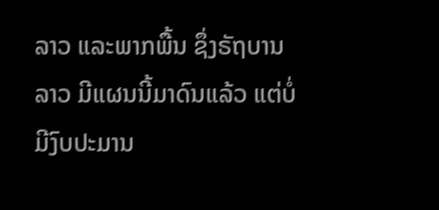ລາວ ແລະພາກພື້ນ ຊຶ່ງຣັຖບານລາວ ມີແຜນນີ້ມາດົນແລ້ວ ແຕ່ບໍ່ມີງົບປະມານ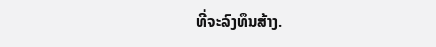ທີ່ຈະລົງທຶນສ້າງ.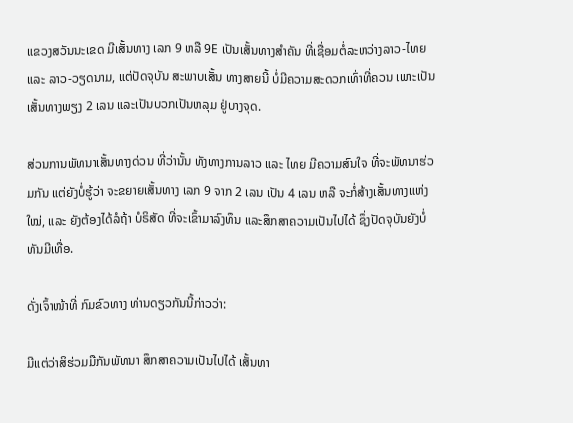ແຂວງສວັນນະເຂດ ມີເສັ້ນທາງ ເລກ 9 ຫລື 9E ເປັນເສັ້ນທາງສໍາຄັນ ທີ່ເຊື່ອມຕໍ່ລະຫວ່າງລາວ-ໄທຍ ແລະ ລາວ-ວຽດນາມ, ແຕ່ປັດຈຸບັນ ສະພາບເສັ້ນ ທາງສາຍນີ້ ບໍ່ມີຄວາມສະດວກເທົ່າທີ່ຄວນ ເພາະເປັນເສັ້ນທາງພຽງ 2 ເລນ ແລະເປັນບວກເປັນຫລຸມ ຢູ່ບາງຈຸດ.

ສ່ວນການພັທນາເສັ້ນທາງດ່ວນ ທີ່ວ່ານັ້ນ ທັງທາງການລາວ ແລະ ໄທຍ ມີຄວາມສົນໃຈ ທີ່ຈະພັທນາຮ່ວມກັນ ແຕ່ຍັງບໍ່ຮູ້ວ່າ ຈະຂຍາຍເສັ້ນທາງ ເລກ 9 ຈາກ 2 ເລນ ເປັນ 4 ເລນ ຫລື ຈະກໍ່ສ້າງເສັ້ນທາງແຫ່ງໃໝ່, ແລະ ຍັງຕ້ອງໄດ້ລໍຖ້າ ບໍຣິສັດ ທີ່ຈະເຂົ້າມາລົງທຶນ ແລະສຶກສາຄວາມເປັນໄປໄດ້ ຊຶ່ງປັດຈຸບັນຍັງບໍ່ທັນມີເທື່ອ.

ດັ່ງເຈົ້າໜ້າທີ່ ກົມຂົວທາງ ທ່ານດຽວກັນນີ້ກ່າວວ່າ:

ມີແຕ່ວ່າສິຮ່ວມມືກັນພັທນາ ສຶກສາຄວາມເປັນໄປໄດ້ ເສັ້ນທາ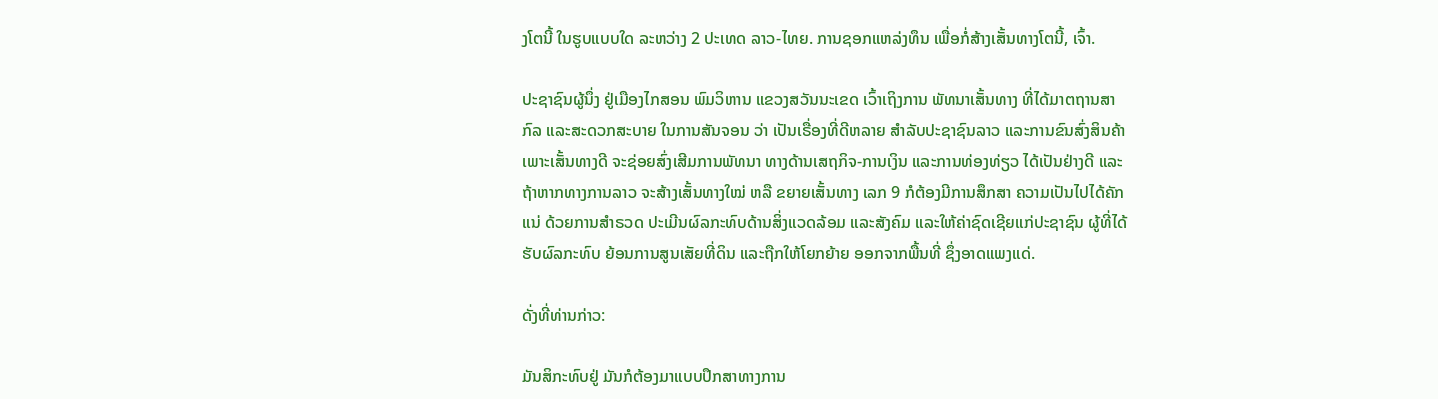ງໂຕນີ້ ໃນຮູບແບບໃດ ລະຫວ່າງ 2 ປະເທດ ລາວ-ໄທຍ. ການຊອກແຫລ່ງທຶນ ເພື່ອກໍ່ສ້າງເສັ້ນທາງໂຕນີ້, ເຈົ້າ.

ປະຊາຊົນຜູ້ນຶ່ງ ຢູ່ເມືອງໄກສອນ ພົມວິຫານ ແຂວງສວັນນະເຂດ ເວົ້າເຖິງການ ພັທນາເສັ້ນທາງ ທີ່ໄດ້ມາຕຖານສາກົລ ແລະສະດວກສະບາຍ ໃນການສັນຈອນ ວ່າ ເປັນເຣື່ອງທີ່ດີຫລາຍ ສໍາລັບປະຊາຊົນລາວ ແລະການຂົນສົ່ງສິນຄ້າ ເພາະເສັ້ນທາງດີ ຈະຊ່ອຍສົ່ງເສີມການພັທນາ ທາງດ້ານເສຖກິຈ-ການເງິນ ແລະການທ່ອງທ່ຽວ ໄດ້ເປັນຢ່າງດີ ແລະຖ້າຫາກທາງການລາວ ຈະສ້າງເສັ້ນທາງໃໝ່ ຫລື ຂຍາຍເສັ້ນທາງ ເລກ 9 ກໍຕ້ອງມີການສຶກສາ ຄວາມເປັນໄປໄດ້ຄັກແນ່ ດ້ວຍການສໍາຣວດ ປະເມີນຜົລກະທົບດ້ານສິ່ງແວດລ້ອມ ແລະສັງຄົມ ແລະໃຫ້ຄ່າຊົດເຊີຍແກ່ປະຊາຊົນ ຜູ້ທີ່ໄດ້ຮັບຜົລກະທົບ ຍ້ອນການສູນເສັຍທີ່ດິນ ແລະຖືກໃຫ້ໂຍກຍ້າຍ ອອກຈາກພື້ນທີ່ ຊຶ່ງອາດແພງແດ່.

ດັ່ງທີ່ທ່ານກ່າວ:

ມັນສິກະທົບຢູ່ ມັນກໍຕ້ອງມາແບບປຶກສາທາງການ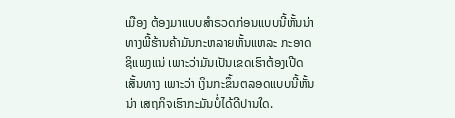ເມືອງ ຕ້ອງມາແບບສໍາຣວດກ່ອນແບບນີ້ຫັ້ນນ່າ ທາງພີ້ຮ້ານຄ້າມັນກະຫລາຍຫັ້ນແຫລະ ກະອາດຊິແພງແນ່ ເພາະວ່າມັນເປັນເຂດເຮົາຕ້ອງເປີດເສັ້ນທາງ ເພາະວ່າ ເງິນກະຂຶ້ນຕລອດແບບນີ້ຫັ້ນນ່າ ເສຖກິຈເຮົາກະມັນບໍ່ໄດ້ດີປານໃດ.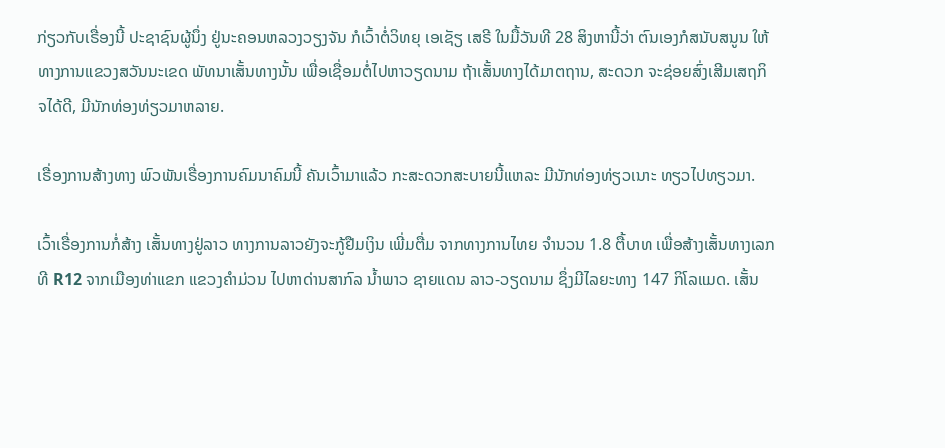ກ່ຽວກັບເຣື່ອງນີ້ ປະຊາຊົນຜູ້ນຶ່ງ ຢູ່ນະຄອນຫລວງວຽງຈັນ ກໍເວົ້າຕໍ່ວິທຍຸ ເອເຊັຽ ເສຣີ ໃນມື້ວັນທີ 28 ສິງຫານີ້ວ່າ ຕົນເອງກໍສນັບສນູນ ໃຫ້ທາງການແຂວງສວັນນະເຂດ ພັທນາເສັ້ນທາງນັ້ນ ເພື່ອເຊື່ອມຕໍ່ໄປຫາວຽດນາມ ຖ້າເສັ້ນທາງໄດ້ມາຕຖານ, ສະດວກ ຈະຊ່ອຍສົ່ງເສີມເສຖກິຈໄດ້ດີ, ມີນັກທ່ອງທ່ຽວມາຫລາຍ.

ເຣື່ອງການສ້າງທາງ ພົວພັນເຣື່ອງການຄົມນາຄົມນີ້ ຄັນເວົ້າມາແລ້ວ ກະສະດວກສະບາຍນີ້ແຫລະ ມີນັກທ່ອງທ່ຽວເນາະ ທຽວໄປທຽວມາ.

ເວົ້າເຣື່ອງການກໍ່ສ້າງ ເສັ້ນທາງຢູ່ລາວ ທາງການລາວຍັງຈະກູ້ຢືມເງິນ ເພີ່ມຕື່ມ ຈາກທາງການໄທຍ ຈໍານວນ 1.8 ຕື້ບາທ ເພື່ອສ້າງເສັ້ນທາງເລກທີ R12 ຈາກເມືອງທ່າແຂກ ແຂວງຄໍາມ່ວນ ໄປຫາດ່ານສາກົລ ນໍ້າພາວ ຊາຍແດນ ລາວ-ວຽດນາມ ຊຶ່ງມີໄລຍະທາງ 147 ກິໂລແມດ. ເສັ້ນ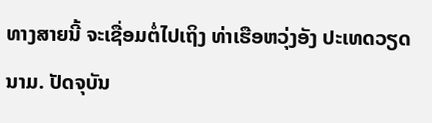ທາງສາຍນີ້ ຈະເຊື່ອມຕໍ່ໄປເຖິງ ທ່າເຮືອຫວຸ່ງອັງ ປະເທດວຽດນາມ. ປັດຈຸບັນ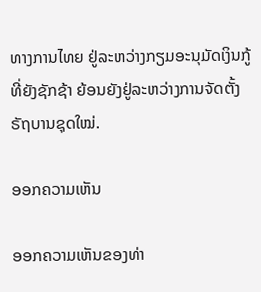ທາງການໄທຍ ຢູ່ລະຫວ່າງກຽມອະນຸມັດເງິນກູ້ ທີ່ຍັງຊັກຊ້າ ຍ້ອນຍັງຢູ່ລະຫວ່າງການຈັດຕັ້ງ ຣັຖບານຊຸດໃໝ່.

ອອກຄວາມເຫັນ

ອອກຄວາມເຫັນຂອງທ່າ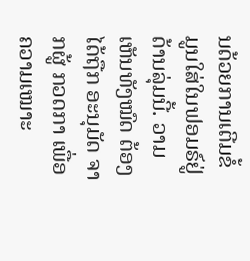ນດ້ວຍການເຕີມຂໍ້ມູນໃສ່ໃນຟອມຣ໌ຢູ່ດ້ານລຸ່ມນີ້. ວາມເຫັນທັງໝົດ ຕ້ອງໄດ້ຖືກ ອະນຸມັດ ຈາກຜູ້ ກວດກາ ເພື່ອຄວາມເໝາະ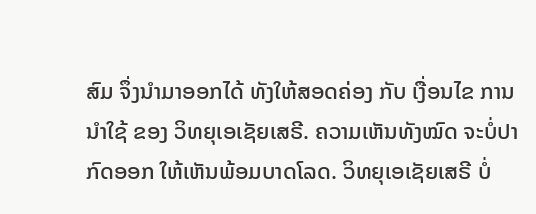ສົມ ຈຶ່ງນໍາມາອອກໄດ້ ທັງໃຫ້ສອດຄ່ອງ ກັບ ເງື່ອນໄຂ ການນຳໃຊ້ ຂອງ ວິທຍຸເອເຊັຍເສຣີ. ຄວາມເຫັນທັງໝົດ ຈະບໍ່ປາກົດອອກ ໃຫ້ເຫັນພ້ອມບາດໂລດ. ວິທຍຸເອເຊັຍເສຣີ ບໍ່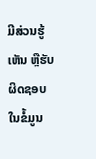ມີສ່ວນຮູ້ເຫັນ ຫຼືຮັບຜິດຊອບ ໃນຂໍ້ມູນ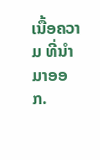ເນື້ອຄວາມ ທີ່ນໍາມາອອກ.